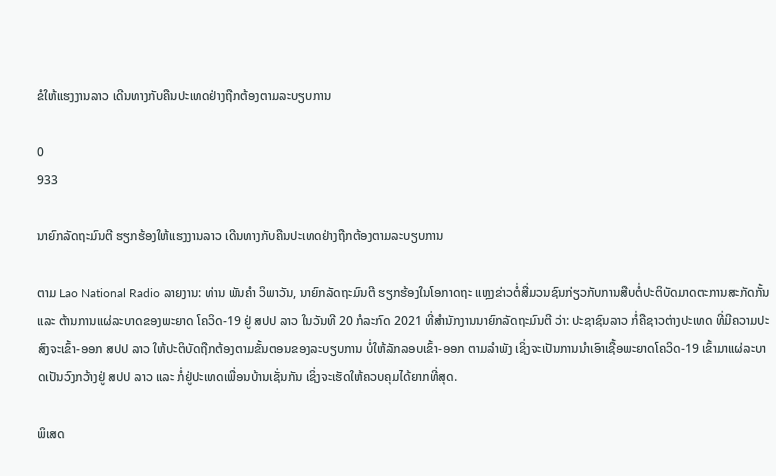ຂໍໃຫ້ແຮງງານລາວ ເດີນທາງກັບຄືນປະເທດຢ່າງຖືກຕ້ອງຕາມລະບຽບການ

0
933

ນາຍົກລັດຖະມົນຕີ ຮຽກຮ້ອງໃຫ້ແຮງງານລາວ ເດີນທາງກັບຄືນປະເທດຢ່າງຖືກຕ້ອງຕາມລະບຽບການ

ຕາມ Lao National Radio ລາຍງານ: ທ່ານ ພັນຄໍາ ວິພາວັນ, ນາຍົກລັດຖະມົນຕີ ຮຽກຮ້ອງໃນໂອກາດຖະ ແຫຼງຂ່າວຕໍ່ສື່ມວນຊົນກ່ຽວກັບການສືບຕໍ່ປະຕິບັດມາດຕະການສະກັດກັ້ນ ແລະ ຕ້ານການແຜ່ລະບາດຂອງພະຍາດ ໂຄວິດ-19 ຢູ່ ສປປ ລາວ ໃນວັນທີ 20 ກໍລະກົດ 2021 ທີ່ສໍານັກງານນາຍົກລັດຖະມົນຕີ ວ່າ: ປະຊາຊົນລາວ ກໍ່ຄືຊາວຕ່າງປະເທດ ທີ່ມີຄວາມປະສົງຈະເຂົ້າ-ອອກ ສປປ ລາວ ໃຫ້ປະຕິບັດຖືກຕ້ອງຕາມຂັ້ນຕອນຂອງລະບຽບການ ບໍ່ໃຫ້ລັກລອບເຂົ້າ-ອອກ ຕາມລຳພັງ ເຊິ່ງຈະເປັນການນຳເອົາເຊື້ອພະຍາດໂຄວິດ-19 ເຂົ້າມາແຜ່ລະບາດເປັນວົງກວ້າງຢູ່ ສປປ ລາວ ແລະ ກໍ່ຢູ່ປະເທດເພື່ອນບ້ານເຊັ່ນກັນ ເຊິ່ງຈະເຮັດໃຫ້ຄວບຄຸມໄດ້ຍາກທີ່ສຸດ.

ພິເສດ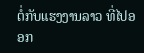ຕໍ່ກັບແຮງງານລາວ ທີ່ໄປອອກ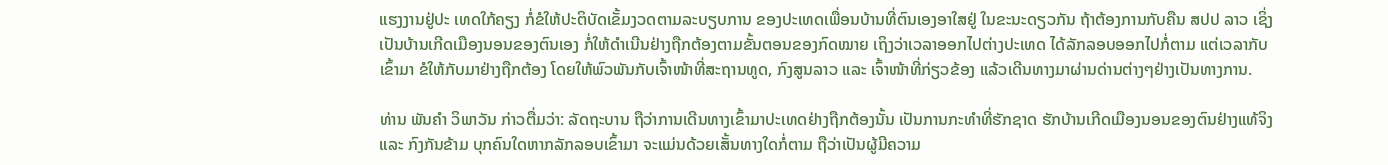ແຮງງານຢູ່ປະ ເທດໃກ້ຄຽງ ກໍ່ຂໍໃຫ້ປະຕິບັດເຂັ້ມງວດຕາມລະບຽບການ ຂອງປະເທດເພື່ອນບ້ານທີ່ຕົນເອງອາໃສຢູ່ ໃນຂະນະດຽວກັນ ຖ້າຕ້ອງການກັບຄືນ ສປປ ລາວ ເຊິ່ງເປັນບ້ານເກີດເມືອງນອນຂອງຕົນເອງ ກໍ່ໃຫ້ດຳເນີນຢ່າງຖືກຕ້ອງຕາມຂັ້ນຕອນຂອງກົດໝາຍ ເຖິງວ່າເວລາອອກໄປຕ່າງປະເທດ ໄດ້ລັກລອບອອກໄປກໍ່ຕາມ ແຕ່ເວລາກັບເຂົ້າມາ ຂໍໃຫ້ກັບມາຢ່າງຖືກຕ້ອງ ໂດຍໃຫ້ພົວພັນກັບເຈົ້າໜ້າທີ່ສະຖານທູດ, ກົງສູນລາວ ແລະ ເຈົ້າໜ້າທີ່ກ່ຽວຂ້ອງ ແລ້ວເດີນທາງມາຜ່ານດ່ານຕ່າງໆຢ່າງເປັນທາງການ.

ທ່ານ ພັນຄໍາ ວິພາວັນ ກ່າວຕື່ມວ່າ: ລັດຖະບານ ຖືວ່າການເດີນທາງເຂົ້າມາປະເທດຢ່າງຖືກຕ້ອງນັ້ນ ເປັນການກະທຳທີ່ຮັກຊາດ ຮັກບ້ານເກີດເມືອງນອນຂອງຕົນຢ່າງແທ້ຈິງ ແລະ ກົງກັນຂ້າມ ບຸກຄົນໃດຫາກລັກລອບເຂົ້າມາ ຈະແມ່ນດ້ວຍເສັ້ນທາງໃດກໍ່ຕາມ ຖືວ່າເປັນຜູ້ມີຄວາມ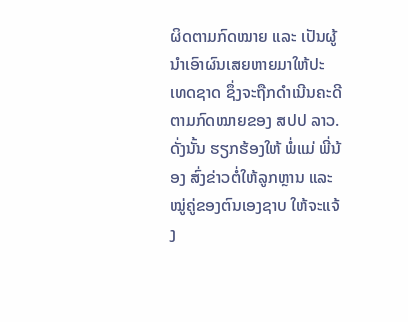ຜິດຕາມກົດໝາຍ ແລະ ເປັນຜູ້ນຳເອົາຜົນເສຍຫາຍມາໃຫ້ປະ ເທດຊາດ ຊຶ່ງຈະຖືກດຳເນີນຄະດີຕາມກົດໝາຍຂອງ ສປປ ລາວ. ດັ່ງນັ້ນ ຮຽກຮ້ອງໃຫ້ ພໍ່ແມ່ ພີ່ນ້ອງ ສົ່ງຂ່າວຕໍ່ໃຫ້ລູກຫຼານ ແລະ ໝູ່ຄູ່ຂອງຕົນເອງຊາບ ໃຫ້ຈະແຈ້ງ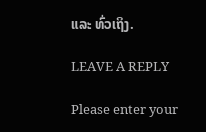ແລະ ທົ່ວເຖິງ.

LEAVE A REPLY

Please enter your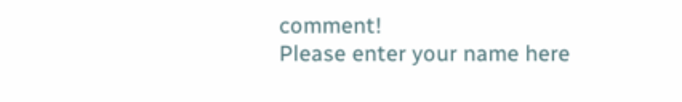comment!
Please enter your name here